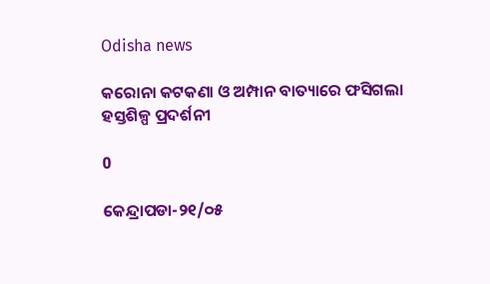Odisha news

କରୋନା କଟକଣା ଓ ଅମ୍ପାନ ବାତ୍ୟାରେ ଫସିଗଲା ହସ୍ତଶିଳ୍ପ ପ୍ରଦର୍ଶନୀ

0

କେନ୍ଦ୍ରାପଡା-୨୧/୦୫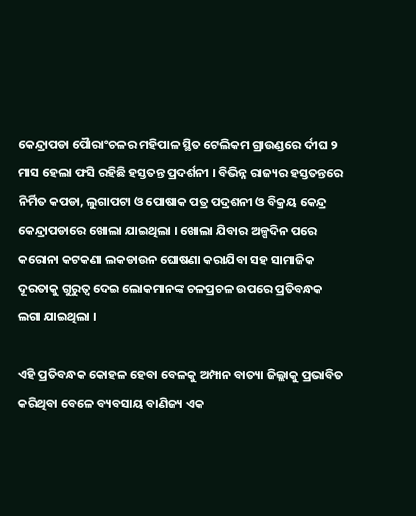କେନ୍ଦ୍ରାପଡା ପୈାରାଂଚଳର ମହିପାଳ ସ୍ଥିତ ଟେଲିକମ ଗ୍ରାଉଣ୍ଡରେ ର୍ଦୀଘ ୨ ମାସ ହେଲା ଫସି ରହିଛି ହସ୍ତତନ୍ତ ପ୍ରଦର୍ଶନୀ । ବିଭିନ୍ନ ରାଜ୍ୟର ହସ୍ତତନ୍ତରେ ନିର୍ମିତ କପଡା, ଲୁଗାପଟା ଓ ପୋଷାକ ପତ୍ର ପଦ୍ରଶନୀ ଓ ବିକ୍ରୟ କେନ୍ଦ୍ର କେନ୍ଦ୍ରାପଡାରେ ଖୋଲା ଯାଇଥିଲା । ଖୋଲା ଯିବାର ଅଳ୍ପଦିନ ପରେ କରୋନା କଟକଣା ଲକଡାଉନ ଘୋଷଣା କରାଯିବା ସହ ସାମାଜିକ ଦୂରତାକୁ ଗୁରୁତ୍ୱ ଦେଇ ଲୋକମାନଙ୍କ ଚଳପ୍ରଚଳ ଉପରେ ପ୍ରତିବନ୍ଧକ ଲଗା ଯାଇଥିଲା ।

ଏହି ପ୍ରତିବନ୍ଧକ କୋହଳ ହେବା ବେଳକୁ ଅମ୍ପାନ ବାତ୍ୟା ଜିଲ୍ଲାକୁ ପ୍ରଭାବିତ କରିଥିବା ବେଳେ ବ୍ୟବସାୟ ବାଣିଜ୍ୟ ଏକ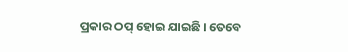ପ୍ରକାର ଠପ୍ ହୋଇ ଯାଇଛି । ତେବେ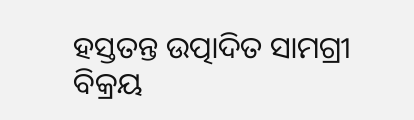ହସ୍ତତନ୍ତ ଉତ୍ପାଦିତ ସାମଗ୍ରୀ ବିକ୍ରୟ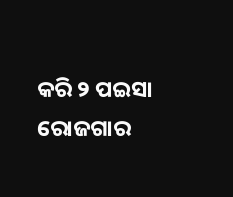କରି ୨ ପଇସା ରୋଜଗାର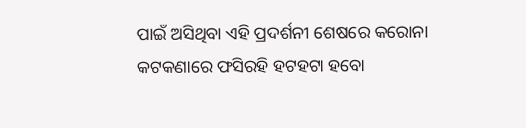ପାଇଁ ଅସିଥିବା ଏହି ପ୍ରଦର୍ଶନୀ ଶେଷରେ କରୋନା କଟକଣାରେ ଫସିରହି ହଟହଟା ହବୋ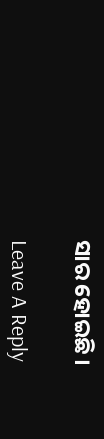ସାର ହୋଇଛି ।

Leave A Reply